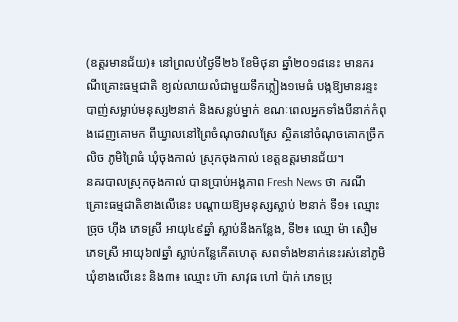(ឧត្តរមានជ័យ)៖ នៅព្រលប់ថ្ងៃទី២៦ ខែមិថុនា ឆ្នាំ២០១៨នេះ មានករណីគ្រោះធម្មជាតិ ខ្យល់លាយលំជាមួយទឹកភ្លៀង១មេធំ បង្កឱ្យមានរន្ទះបាញ់សម្លាប់មនុស្ស២នាក់ និងសន្លប់ម្នាក់ ខណៈពេលអ្នកទាំងបីនាក់កំពុងដេញគោមក ពីឃ្វាលនៅព្រៃចំណុចវាលស្រែ ស្ថិតនៅចំណុចគោកច្រឹកលិច ភូមិព្រៃធំ ឃុំចុងកាល់ ស្រុកចុងកាល់ ខេត្តឧត្តរមានជ័យ។
នគរបាលស្រុកចុងកាល់ បានប្រាប់អង្គភាព Fresh News ថា ករណីគ្រោះធម្មជាតិខាងលើនេះ បណ្តាយឱ្យមនុស្សស្លាប់ ២នាក់ ទី១៖ ឈ្មោះ ច្រុច ហ៊ីង ភេទស្រី អាយុ៤៩ឆ្នាំ ស្លាប់នឹងកន្លែង, ទី២៖ ឈ្មោ ម៉ា សឿម ភេទស្រី អាយុ៦៧ឆ្នាំ ស្លាប់កន្លែកើតហេតុ សពទាំង២នាក់នេះរស់នៅភូមិឃុំខាងលើនេះ និង៣៖ ឈ្មោះ ហ៊ា សាវុធ ហៅ ប៉ាក់ ភេទប្រុ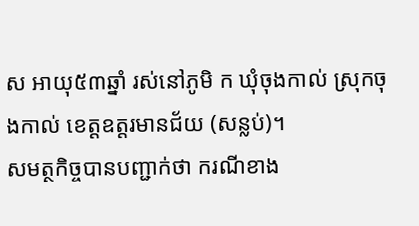ស អាយុ៥៣ឆ្នាំ រស់នៅភូមិ ក ឃុំចុងកាល់ ស្រុកចុងកាល់ ខេត្តឧត្តរមានជ័យ (សន្លប់)។
សមត្ថកិច្ចបានបញ្ជាក់ថា ករណីខាង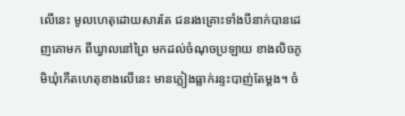លើនេះ មូលហេតុដោយសារតែ ជនរងគ្រោះទាំងបីនាក់បានដេញគោមក ពីឃ្វាលនៅព្រៃ មកដល់ចំណុចប្រឡាយ ខាងលិចភូមិឃុំកើតហេតុខាងលើនេះ មានភ្លៀងធ្លាក់រន្ទះបាញ់តែម្តង។ ចំ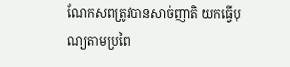ណែកសពត្រូវបានសាច់ញាតិ យកធ្វើបុណ្យតាមប្រពៃ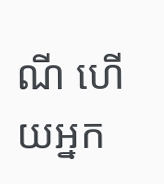ណី ហើយអ្នក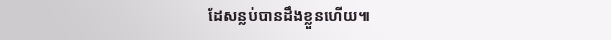ដែសន្លប់បានដឹងខ្លួនហើយ៕